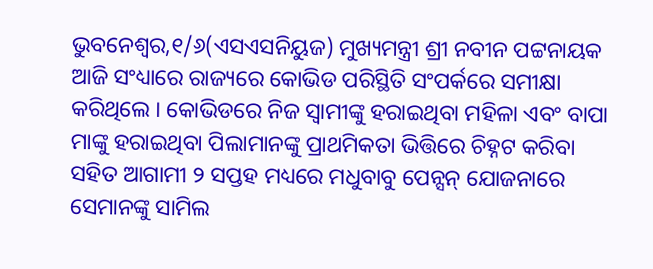ଭୁବନେଶ୍ୱର,୧/୬(ଏସଏସନିୟୁଜ) ମୁଖ୍ୟମନ୍ତ୍ରୀ ଶ୍ରୀ ନବୀନ ପଟ୍ଟନାୟକ ଆଜି ସଂଧ୍ୟାରେ ରାଜ୍ୟରେ କୋଭିଡ ପରିସ୍ଥିତି ସଂପର୍କରେ ସମୀକ୍ଷା କରିଥିଲେ । କୋଭିଡରେ ନିଜ ସ୍ବାମୀଙ୍କୁ ହରାଇଥିବା ମହିଳା ଏବଂ ବାପା ମାଙ୍କୁ ହରାଇଥିବା ପିଲାମାନଙ୍କୁ ପ୍ରାଥମିକତା ଭିତ୍ତିରେ ଚିହ୍ନଟ କରିବା ସହିତ ଆଗାମୀ ୨ ସପ୍ତହ ମଧ୍ୟରେ ମଧୁବାବୁ ପେନ୍ସନ୍ ଯୋଜନାରେ ସେମାନଙ୍କୁ ସାମିଲ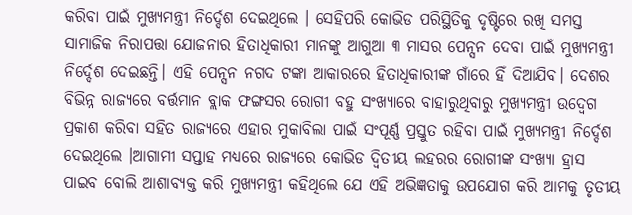କରିବା ପାଇଁ ମୁଖ୍ୟମନ୍ତ୍ରୀ ନିର୍ଦ୍ଦେଶ ଦେଇଥିଲେ । ସେହିପରି କୋଭିଡ ପରିସ୍ଥିତିକୁ ଦୃଷ୍ଟିରେ ରଖି ସମସ୍ତ ସାମାଜିକ ନିରାପତ୍ତା ଯୋଜନାର ହିତାଧିକାରୀ ମାନଙ୍କୁ ଆଗୁଆ ୩ ମାସର ପେନ୍ସନ ଦେବା ପାଇଁ ମୁଖ୍ୟମନ୍ତ୍ରୀ ନିର୍ଦ୍ଦେଶ ଦେଇଛନ୍ତି। ଏହି ପେନ୍ସନ ନଗଦ ଟଙ୍କା ଆକାରରେ ହିତାଧିକାରୀଙ୍କ ଗାଁରେ ହିଁ ଦିଆଯିବ। ଦେଶର ବିଭିନ୍ନ ରାଜ୍ୟରେ ବର୍ତ୍ତମାନ ବ୍ଲାକ ଫଙ୍ଗସର ରୋଗୀ ବହୁ ସଂଖ୍ୟାରେ ବାହାରୁଥିବାରୁ ମୁଖ୍ୟମନ୍ତ୍ରୀ ଉଦ୍ବେଗ ପ୍ରକାଶ କରିବା ସହିତ ରାଜ୍ୟରେ ଏହାର ମୁକାବିଲା ପାଇଁ ସଂପୂର୍ଣ୍ଣ ପ୍ରସ୍ତୁତ ରହିବା ପାଇଁ ମୁଖ୍ୟମନ୍ତ୍ରୀ ନିର୍ଦ୍ଦେଶ ଦେଇଥିଲେ ।ଆଗାମୀ ସପ୍ତାହ ମଧ୍ୟରେ ରାଜ୍ୟରେ କୋଭିଡ ଦ୍ବିତୀୟ ଲହରର ରୋଗୀଙ୍କ ସଂଖ୍ୟା ହ୍ରାସ ପାଇବ ବୋଲି ଆଶାବ୍ୟକ୍ତ କରି ମୁଖ୍ୟମନ୍ତ୍ରୀ କହିଥିଲେ ଯେ ଏହି ଅଭିଜ୍ଞତାକୁ ଉପଯୋଗ କରି ଆମକୁ ତୃତୀୟ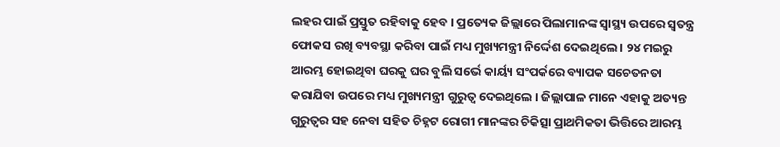ଲହର ପାଇଁ ପ୍ରସ୍ତୁତ ରହିବାକୁ ହେବ । ପ୍ରତ୍ୟେକ ଜିଲ୍ଲାରେ ପିଲାମାନଙ୍କ ସ୍ବାସ୍ଥ୍ୟ ଉପରେ ସ୍ବତନ୍ତ୍ର ଫୋକସ ରଖି ବ୍ୟବସ୍ଥା କରିବା ପାଇଁ ମଧ୍ୟ ମୁଖ୍ୟମନ୍ତ୍ରୀ ନିର୍ଦ୍ଦେଶ ଦେଇଥିଲେ । ୨୪ ମଇରୁ ଆରମ୍ଭ ହୋଇଥିବା ଘରକୁ ଘର ବୁଲି ସର୍ଭେ କାର୍ୟ୍ୟ ସଂପର୍କରେ ବ୍ୟାପକ ସଚେତନତା କରାଯିବା ଉପରେ ମଧ୍ୟ ମୁଖ୍ୟମନ୍ତ୍ରୀ ଗୁରୁତ୍ବ ଦେଇଥିଲେ । ଜିଲ୍ଲାପାଳ ମାନେ ଏହାକୁ ଅତ୍ୟନ୍ତ ଗୁରୁତ୍ବର ସହ ନେବା ସହିତ ଚିହ୍ନଟ ରୋଗୀ ମାନଙ୍କର ଚିକିତ୍ସା ପ୍ରାଥମିକତା ଭିତ୍ତିରେ ଆରମ୍ଭ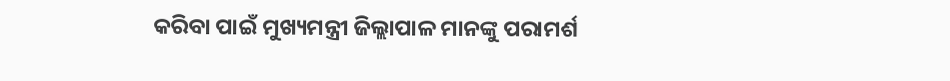କରିବା ପାଇଁ ମୁଖ୍ୟମନ୍ତ୍ରୀ ଜିଲ୍ଲାପାଳ ମାନଙ୍କୁ ପରାମର୍ଶ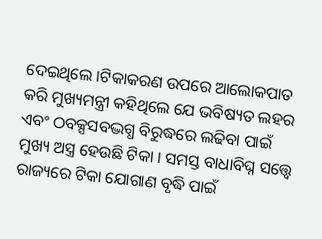ଦେଇଥିଲେ ।ଟିକାକରଣ ଉପରେ ଆଲୋକପାତ କରି ମୁଖ୍ୟମନ୍ତ୍ରୀ କହିଥିଲେ ଯେ ଭବିଷ୍ୟତ ଲହର ଏବଂ ଠବକ୍ସସବଦ୍ଭଗ୍ଧ ବିରୁଦ୍ଧରେ ଲଢିବା ପାଇଁ ମୁଖ୍ୟ ଅସ୍ତ୍ର ହେଉଛି ଟିକା । ସମସ୍ତ ବାଧାବିଘ୍ନ ସତ୍ତ୍ବେ ରାଜ୍ୟରେ ଟିକା ଯୋଗାଣ ବୃଦ୍ଧି ପାଇଁ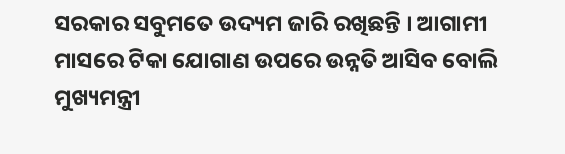ସରକାର ସବୁମତେ ଉଦ୍ୟମ ଜାରି ରଖିଛନ୍ତି । ଆଗାମୀ ମାସରେ ଟିକା ଯୋଗାଣ ଉପରେ ଉନ୍ନତି ଆସିବ ବୋଲି ମୁଖ୍ୟମନ୍ତ୍ରୀ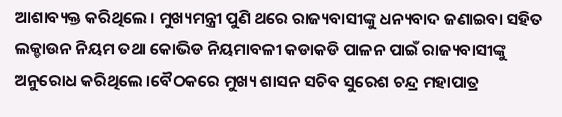ଆଶାବ୍ୟକ୍ତ କରିଥିଲେ । ମୁଖ୍ୟମନ୍ତ୍ରୀ ପୁଣି ଥରେ ରାଜ୍ୟବାସୀଙ୍କୁ ଧନ୍ୟବାଦ ଜଣାଇବା ସହିତ ଲକ୍ଡାଉନ ନିୟମ ତଥା କୋଭିଡ ନିୟମାବଳୀ କଡାକଡି ପାଳନ ପାଇଁ ରାଜ୍ୟବାସୀଙ୍କୁ ଅନୁରୋଧ କରିଥିଲେ ।ବୈଠକରେ ମୁଖ୍ୟ ଶାସନ ସଚିବ ସୁରେଶ ଚନ୍ଦ୍ର ମହାପାତ୍ର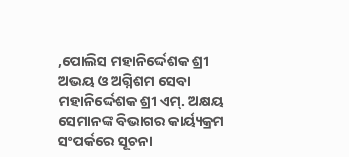,ପୋଲିସ ମହାନିର୍ଦ୍ଦେଶକ ଶ୍ରୀ ଅଭୟ ଓ ଅଗ୍ନିଶମ ସେବା ମହାନିର୍ଦ୍ଦେଶକ ଶ୍ରୀ ଏମ୍. ଅକ୍ଷୟ ସେମାନଙ୍କ ବିଭାଗର କାର୍ୟ୍ୟକ୍ରମ ସଂପର୍କରେ ସୂଚନା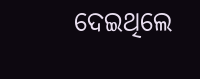ଦେଇଥିଲେ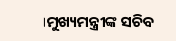।ମୁଖ୍ୟମନ୍ତ୍ରୀଙ୍କ ସଚିବ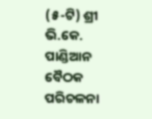(୫-ଟି) ଶ୍ରୀ ଭି.କେ. ପାଣ୍ଡିଆନ ବୈଠକ ପରିଚଳନା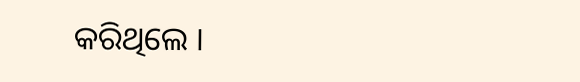କରିଥିଲେ ।